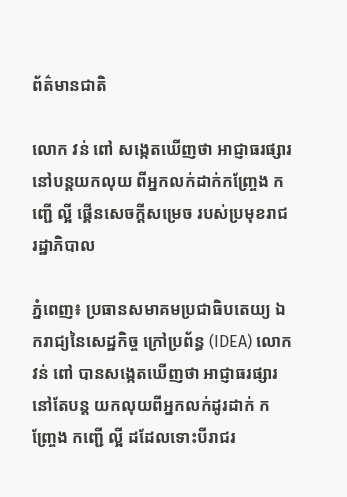ព័ត៌មានជាតិ

លោក វន់ ពៅ សង្កេតឃើញថា អាជ្ញាធរផ្សារនៅបន្តយកលុយ ពីអ្នកលក់ដាក់កញ្ច្រែង កញ្ជើ ល្អី ផ្គើនសេចក្ដីសម្រេច របស់ប្រមុខរាជរដ្ឋាភិបាល

ភ្នំពេញ៖ ប្រធានសមាគមប្រជាធិបតេយ្យ ឯករាជ្យនៃសេដ្ឋកិច្ច ក្រៅប្រព័ន្ធ (IDEA) លោក វន់ ពៅ បានសង្កេតឃើញថា អាជ្ញាធរផ្សារនៅតែបន្ដ យកលុយពីអ្នកលក់ដូរដាក់ កញ្ច្រែង កញ្ជើ ល្អី ដដែលទោះបីរាជរ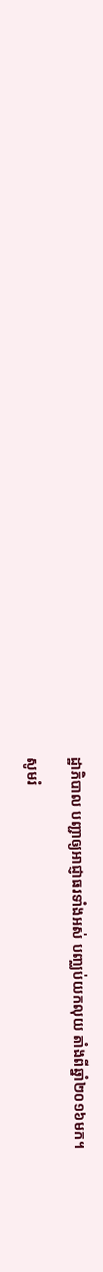ដ្ឋាភិបាល បញ្ជាឲ្យអាជ្ញាធរទាំងអស់ បញ្ឈប់យកលុយ តាំងពីឆ្នាំ២០១៦មក។

សូមរំ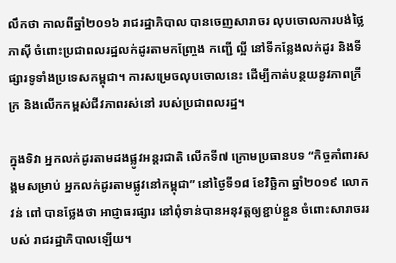លឹកថា កាលពីឆ្នាំ២០១៦ រាជរដ្ឋាភិបាល បានចេញសារាចរ លុបចោលការបង់ថ្លៃភាស៊ី ចំពោះប្រជាពលរដ្ឋលក់ដូរតាមកញ្ច្រែង កញ្ជើ ល្អី នៅទីកន្លែងលក់ដូរ និងទីផ្សារទូទាំងប្រទេសកម្ពុជា។ ការសម្រេចលុបចោលនេះ ដើម្បីកាត់បន្ថយនូវភាពក្រីក្រ និងលើកកម្ពស់ជីវភាពរស់នៅ របស់ប្រជាពលរដ្ឋ។

ក្នុងទិវា អ្នកលក់ដូរតាមដងផ្លូវអន្ដរជាតិ លើកទី៧ ក្រោមប្រធានបទ “កិច្ចគាំពារសង្គមសម្រាប់ អ្នកលក់ដូរតាមផ្លូវនៅកម្ពុជា” នៅថ្ងៃទី១៨ ខែវិច្ឆិកា ឆ្នាំ២០១៩ លោក វន់ ពៅ បានថ្លែងថា អាជ្ញាធរផ្សារ នៅពុំទាន់បានអនុវត្តឲ្យខ្ជាប់ខ្ជួន ចំពោះសារាចររបស់ រាជរដ្ឋាភិបាលឡើយ។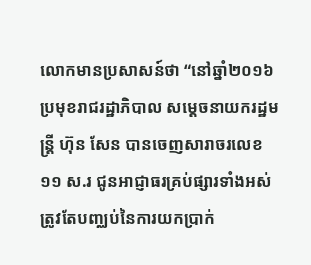លោកមានប្រសាសន៍ថា “នៅឆ្នាំ២០១៦ ប្រមុខរាជរដ្ឋាភិបាល សម្ដេចនាយករដ្ឋមន្ដ្រី ហ៊ុន សែន បានចេញសារាចរលេខ ១១ ស.រ ជូនអាជ្ញាធរគ្រប់ផ្សារទាំងអស់ ត្រូវតែបញ្ឈប់នៃការយកប្រាក់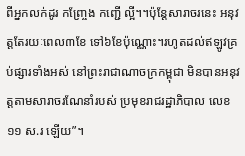ពីអ្នកលក់ដូរ កញ្ច្រែង កញ្ជើ ល្អី។។ប៉ុន្ដែសារាចរនេះ អនុវត្តតែរយៈពេល៣ខែ ទៅ៦ខែប៉ុណ្ណោះ។រហូតដល់ឥឡូវគ្រប់ផ្សារទាំងអស់ នៅព្រះរាជាណាចក្រកម្ពុជា មិនបានអនុវត្តតាមសារាចរណែនាំរបស់ ប្រមុខរាជរដ្ឋាភិបាល លេខ ១១ ស.រ ឡើយ”។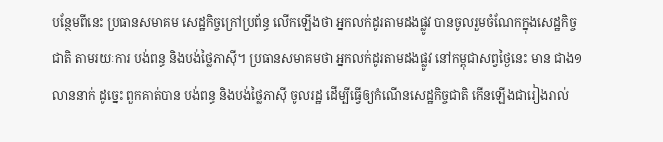បន្ថែមពីនេះ ប្រធានសមាគម សេដ្ឋកិច្ចក្រៅប្រព័ន្ធ លើកឡើងថា អ្នកលក់ដូរតាមដងផ្លូវ បានចូលរួមចំណែកក្នុងសេដ្ឋកិច្ចជាតិ តាមរយៈការ បង់ពន្ធ និងបង់ថ្លៃភាស៊ី។ ប្រធានសមាគមថា អ្នកលក់ដូរតាមដងផ្លូវ នៅកម្ពុជាសព្វថ្ងៃនេះ មាន ជាង១លាននាក់ ដូច្នេះ ពួកគាត់បាន បង់ពន្ធ និងបង់ថ្លៃភាស៊ី ចូលរដ្ឋ ដើម្បីធ្វើឲ្យកំណើនសេដ្ឋកិច្ចជាតិ កើនឡើងជារៀងរាល់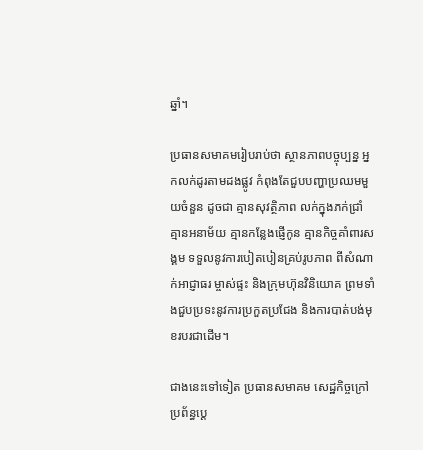ឆ្នាំ។

ប្រធានសមាគមរៀបរាប់ថា ស្ថានភាពបច្ចុប្បន្ន អ្នកលក់ដូរតាមដងផ្លូវ កំពុងតែជួបបញ្ហាប្រឈមមួយចំនួន ដូចជា គ្មានសុវត្ថិភាព លក់ក្នុងភក់ជ្រាំ គ្មានអនាម័យ គ្មានកន្លែងផ្ញើកូន គ្មានកិច្ចគាំពារសង្គម ទទួលនូវការបៀតបៀនគ្រប់រូបភាព ពីសំណាក់អាជ្ញាធរ ម្ចាស់ផ្ទះ និងក្រុមហ៊ុនវិនិយោគ ព្រមទាំងជួបប្រទះនូវការប្រកួតប្រជែង និងការបាត់បង់មុខរបរជាដើម។

ជាងនេះទៅទៀត ប្រធានសមាគម សេដ្ឋកិច្ចក្រៅប្រព័ន្ធប្ដេ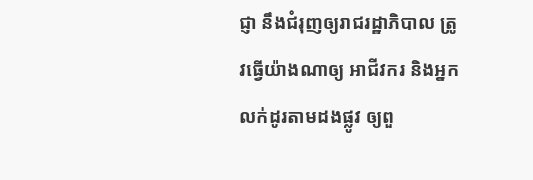ជ្ញា នឹងជំរុញឲ្យរាជរដ្ឋាភិបាល ត្រូវធ្វើយ៉ាងណាឲ្យ អាជីវករ និងអ្នក លក់ដូរតាមដងផ្លូវ ឲ្យពួ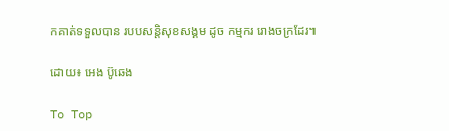កគាត់ទទួលបាន របបសន្ដិសុខសង្គម ដូច កម្មករ រោងចក្រដែរ៕

ដោយ៖ អេង ប៊ូឆេង

To Top